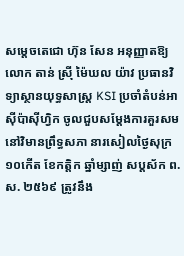សម្ដេចតេជោ ហ៊ុន សែន អនុញ្ញាតឱ្យលោក តាន់ ស្រ៊ី ម៉ៃឃល យ៉ាវ ប្រធានវិទ្យាស្ថានយុទ្ធសាស្ត្រ KSI ប្រចាំតំបន់អាស៊ីប៉ាស៊ីហ្វិក ចូលជួបសម្ដែងការគួរសម
នៅវិមានព្រឹទ្ធសភា នារសៀលថ្ងៃសុក្រ១០កើត ខែកត្តិក ឆ្នាំម្សាញ់ សប្តស័ក ព.ស. ២៥៦៩ ត្រូវនឹង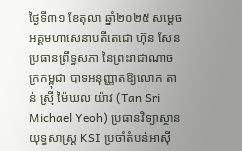ថ្ងៃទី៣១ ខែតុលា ឆ្នាំ២០២៥ សម្តេចអគ្គមហាសេនាបតីតេជោ ហ៊ុន សែន ប្រធានព្រឹទ្ធសភា នៃព្រះរាជាណាចក្រកម្ពុជា បាទអនុញ្ញាតឱ្យលោក តាន់ ស្រ៊ី ម៉ៃឃល យ៉ាវ (Tan Sri Michael Yeoh) ប្រធានវិទ្យាស្ថានយុទ្ធសាស្ត្រ KSI ប្រចាំតំបន់អាស៊ី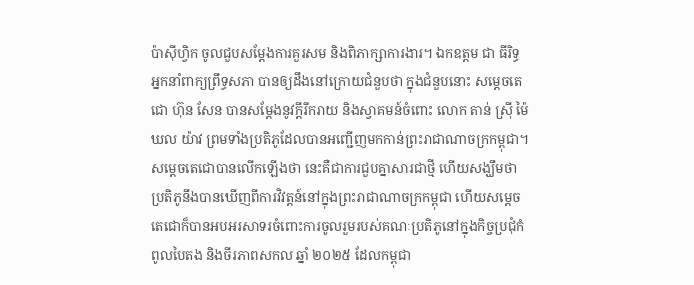ប៉ាស៊ីហ្វិក ចូលជួបសម្តែងការគួរសម និងពិភាក្សាការងារ។ ឯកឧត្តម ជា ធីរិទ្ធ អ្នកនាំពាក្យព្រឹទ្ធសភា បានឲ្យដឹងនៅក្រោយជំនួបថា ក្នុងជំនួបនោះ សម្ដេចតេជោ ហ៊ុន សែន បានសម្ដែងនូវក្តីរីករាយ និងស្វាគមន៍ចំពោះ លោក តាន់ ស្រ៊ី ម៉ៃឃល យ៉ាវ ព្រមទាំងប្រតិភូដែលបានអញ្ជើញមកកាន់ព្រះរាជាណាចក្រកម្ពុជា។សម្ដេចតេជោបានលើកឡើងថា នេះគឺជាការជួបគ្នាសារជាថ្មី ហើយសង្ឃឹមថាប្រតិភូនឹងបានឃើញពីការវិវត្តន៍នៅក្នុងព្រះរាជាណាចក្រកម្ពុជា ហើយសម្ដេចតេជោក៏បានអបអរសាទរចំពោះការចូលរួមរបស់គណៈប្រតិភូនៅក្នុងកិច្ចប្រជុំកំពូលបៃតង និងចីរភាពសកល ឆ្នាំ ២០២៥ ដែលកម្ពុជា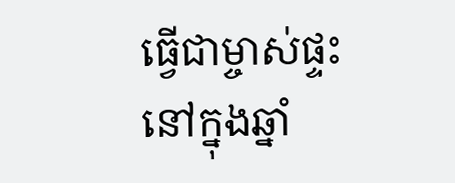ធ្វើជាម្ចាស់ផ្ទះនៅក្នុងឆ្នាំ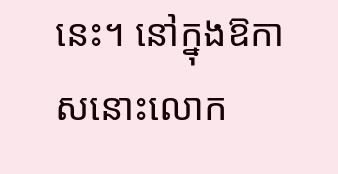នេះ។ នៅក្នុងឱកាសនោះលោក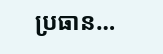ប្រធាន…